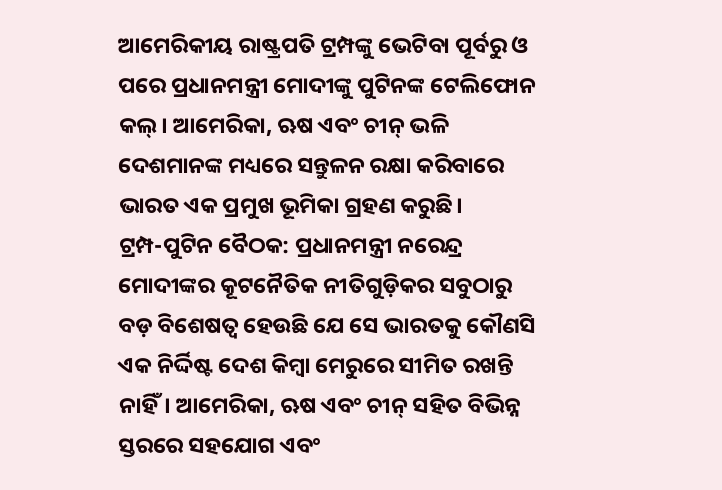ଆମେରିକୀୟ ରାଷ୍ଟ୍ରପତି ଟ୍ରମ୍ପଙ୍କୁ ଭେଟିବା ପୂର୍ବରୁ ଓ ପରେ ପ୍ରଧାନମନ୍ତ୍ରୀ ମୋଦୀଙ୍କୁ ପୁଟିନଙ୍କ ଟେଲିଫୋନ କଲ୍। ଆମେରିକା, ଋଷ ଏବଂ ଚୀନ୍ ଭଳି ଦେଶମାନଙ୍କ ମଧ୍ୟରେ ସନ୍ତୁଳନ ରକ୍ଷା କରିବାରେ ଭାରତ ଏକ ପ୍ରମୁଖ ଭୂମିକା ଗ୍ରହଣ କରୁଛି।
ଟ୍ରମ୍ପ-ପୁଟିନ ବୈଠକ: ପ୍ରଧାନମନ୍ତ୍ରୀ ନରେନ୍ଦ୍ର ମୋଦୀଙ୍କର କୂଟନୈତିକ ନୀତିଗୁଡ଼ିକର ସବୁଠାରୁ ବଡ଼ ବିଶେଷତ୍ୱ ହେଉଛି ଯେ ସେ ଭାରତକୁ କୌଣସି ଏକ ନିର୍ଦ୍ଦିଷ୍ଟ ଦେଶ କିମ୍ବା ମେରୁରେ ସୀମିତ ରଖନ୍ତି ନାହିଁ। ଆମେରିକା, ଋଷ ଏବଂ ଚୀନ୍ ସହିତ ବିଭିନ୍ନ ସ୍ତରରେ ସହଯୋଗ ଏବଂ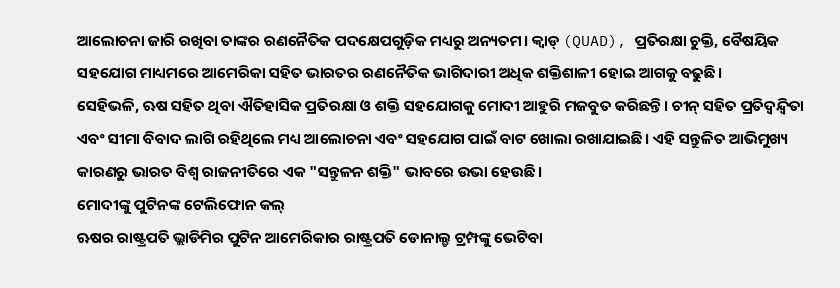ଆଲୋଚନା ଜାରି ରଖିବା ତାଙ୍କର ରଣନୈତିକ ପଦକ୍ଷେପଗୁଡ଼ିକ ମଧ୍ୟରୁ ଅନ୍ୟତମ। କ୍ୱାଡ୍ (QUAD), ପ୍ରତିରକ୍ଷା ଚୁକ୍ତି, ବୈଷୟିକ ସହଯୋଗ ମାଧ୍ୟମରେ ଆମେରିକା ସହିତ ଭାରତର ରଣନୈତିକ ଭାଗିଦାରୀ ଅଧିକ ଶକ୍ତିଶାଳୀ ହୋଇ ଆଗକୁ ବଢୁଛି।
ସେହିଭଳି, ଋଷ ସହିତ ଥିବା ଐତିହାସିକ ପ୍ରତିରକ୍ଷା ଓ ଶକ୍ତି ସହଯୋଗକୁ ମୋଦୀ ଆହୁରି ମଜବୁତ କରିଛନ୍ତି। ଚୀନ୍ ସହିତ ପ୍ରତିଦ୍ୱନ୍ଦ୍ୱିତା ଏବଂ ସୀମା ବିବାଦ ଲାଗି ରହିଥିଲେ ମଧ୍ୟ ଆଲୋଚନା ଏବଂ ସହଯୋଗ ପାଇଁ ବାଟ ଖୋଲା ରଖାଯାଇଛି। ଏହି ସନ୍ତୁଳିତ ଆଭିମୁଖ୍ୟ କାରଣରୁ ଭାରତ ବିଶ୍ୱ ରାଜନୀତିରେ ଏକ "ସନ୍ତୁଳନ ଶକ୍ତି" ଭାବରେ ଉଭା ହେଉଛି।
ମୋଦୀଙ୍କୁ ପୁଟିନଙ୍କ ଟେଲିଫୋନ କଲ୍
ଋଷର ରାଷ୍ଟ୍ରପତି ଭ୍ଲାଡିମିର ପୁଟିନ ଆମେରିକାର ରାଷ୍ଟ୍ରପତି ଡୋନାଲ୍ଡ ଟ୍ରମ୍ପଙ୍କୁ ଭେଟିବା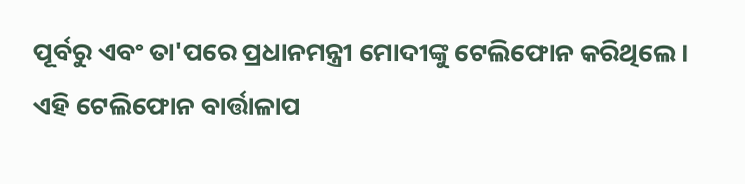ପୂର୍ବରୁ ଏବଂ ତା'ପରେ ପ୍ରଧାନମନ୍ତ୍ରୀ ମୋଦୀଙ୍କୁ ଟେଲିଫୋନ କରିଥିଲେ। ଏହି ଟେଲିଫୋନ ବାର୍ତ୍ତାଳାପ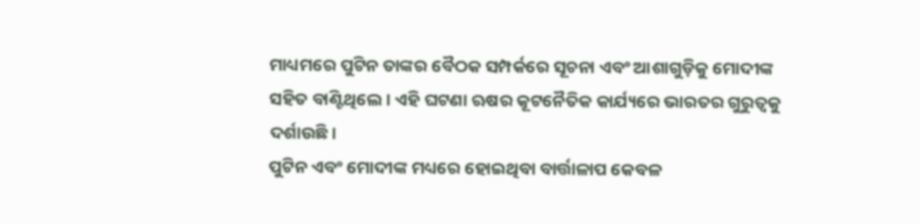ମାଧ୍ୟମରେ ପୁଟିନ ତାଙ୍କର ବୈଠକ ସମ୍ପର୍କରେ ସୂଚନା ଏବଂ ଆଶାଗୁଡ଼ିକୁ ମୋଦୀଙ୍କ ସହିତ ବାଣ୍ଟିଥିଲେ। ଏହି ଘଟଣା ଋଷର କୂଟନୈତିକ କାର୍ଯ୍ୟରେ ଭାରତର ଗୁରୁତ୍ୱକୁ ଦର୍ଶାଉଛି।
ପୁଟିନ ଏବଂ ମୋଦୀଙ୍କ ମଧ୍ୟରେ ହୋଇଥିବା ବାର୍ତ୍ତାଳାପ କେବଳ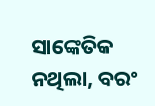ସାଙ୍କେତିକ ନଥିଲା, ବରଂ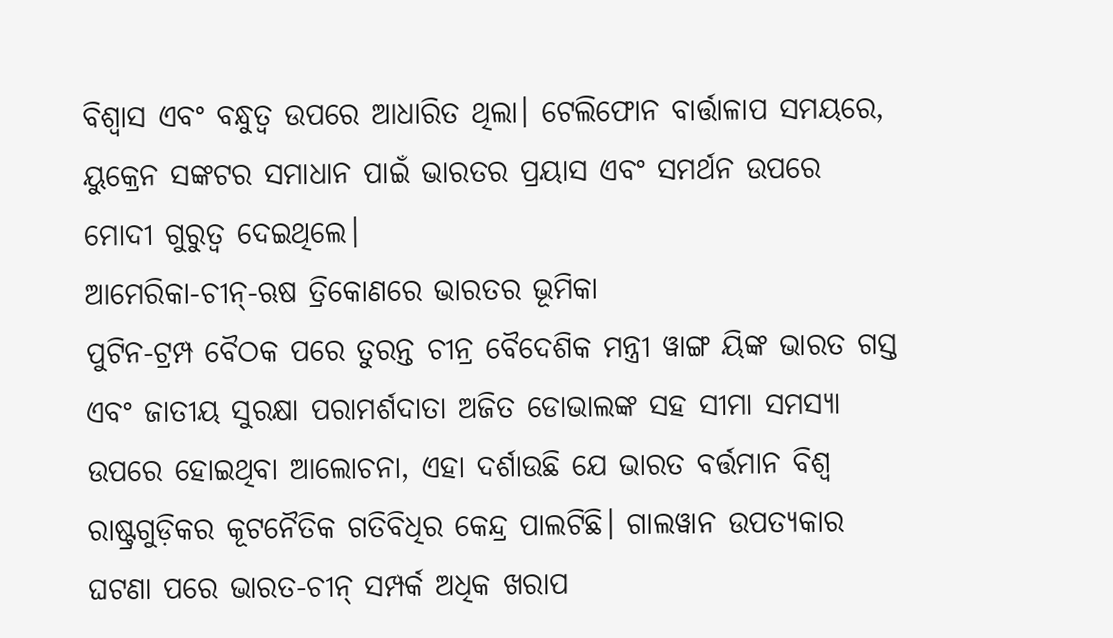ବିଶ୍ୱାସ ଏବଂ ବନ୍ଧୁତ୍ୱ ଉପରେ ଆଧାରିତ ଥିଲା। ଟେଲିଫୋନ ବାର୍ତ୍ତାଳାପ ସମୟରେ, ୟୁକ୍ରେନ ସଙ୍କଟର ସମାଧାନ ପାଇଁ ଭାରତର ପ୍ରୟାସ ଏବଂ ସମର୍ଥନ ଉପରେ ମୋଦୀ ଗୁରୁତ୍ୱ ଦେଇଥିଲେ।
ଆମେରିକା-ଚୀନ୍-ଋଷ ତ୍ରିକୋଣରେ ଭାରତର ଭୂମିକା
ପୁଟିନ-ଟ୍ରମ୍ପ ବୈଠକ ପରେ ତୁରନ୍ତ ଚୀନ୍ର ବୈଦେଶିକ ମନ୍ତ୍ରୀ ୱାଙ୍ଗ ୟିଙ୍କ ଭାରତ ଗସ୍ତ ଏବଂ ଜାତୀୟ ସୁରକ୍ଷା ପରାମର୍ଶଦାତା ଅଜିତ ଡୋଭାଲଙ୍କ ସହ ସୀମା ସମସ୍ୟା ଉପରେ ହୋଇଥିବା ଆଲୋଚନା, ଏହା ଦର୍ଶାଉଛି ଯେ ଭାରତ ବର୍ତ୍ତମାନ ବିଶ୍ୱ ରାଷ୍ଟ୍ରଗୁଡ଼ିକର କୂଟନୈତିକ ଗତିବିଧିର କେନ୍ଦ୍ର ପାଲଟିଛି। ଗାଲୱାନ ଉପତ୍ୟକାର ଘଟଣା ପରେ ଭାରତ-ଚୀନ୍ ସମ୍ପର୍କ ଅଧିକ ଖରାପ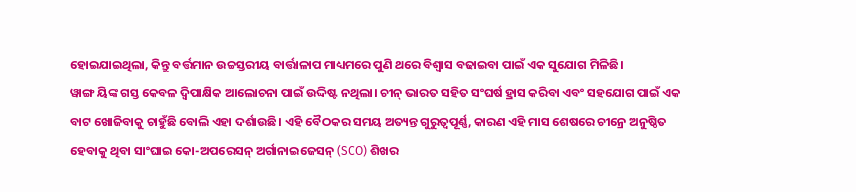ହୋଇଯାଇଥିଲା, କିନ୍ତୁ ବର୍ତ୍ତମାନ ଉଚ୍ଚସ୍ତରୀୟ ବାର୍ତ୍ତାଳାପ ମାଧ୍ୟମରେ ପୁଣି ଥରେ ବିଶ୍ୱାସ ବଢାଇବା ପାଇଁ ଏକ ସୁଯୋଗ ମିଳିଛି।
ୱାଙ୍ଗ ୟିଙ୍କ ଗସ୍ତ କେବଳ ଦ୍ୱିପାକ୍ଷିକ ଆଲୋଚନା ପାଇଁ ଉଦ୍ଦିଷ୍ଟ ନଥିଲା। ଚୀନ୍ ଭାରତ ସହିତ ସଂଘର୍ଷ ହ୍ରାସ କରିବା ଏବଂ ସହଯୋଗ ପାଇଁ ଏକ ବାଟ ଖୋଜିବାକୁ ଚାହୁଁଛି ବୋଲି ଏହା ଦର୍ଶାଉଛି। ଏହି ବୈଠକର ସମୟ ଅତ୍ୟନ୍ତ ଗୁରୁତ୍ୱପୂର୍ଣ୍ଣ, କାରଣ ଏହି ମାସ ଶେଷରେ ଚୀନ୍ରେ ଅନୁଷ୍ଠିତ ହେବାକୁ ଥିବା ସାଂଘାଇ କୋ-ଅପରେସନ୍ ଅର୍ଗାନାଇଜେସନ୍ (SCO) ଶିଖର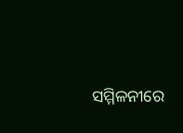ସମ୍ମିଳନୀରେ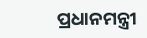ପ୍ରଧାନମନ୍ତ୍ରୀ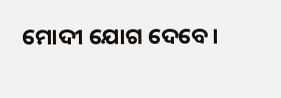ମୋଦୀ ଯୋଗ ଦେବେ।